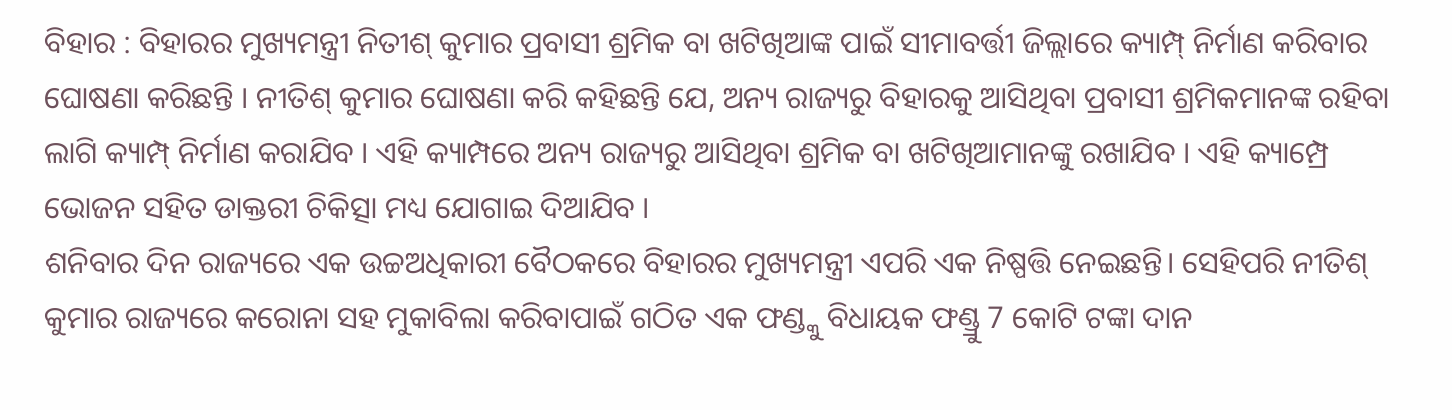ବିହାର : ବିହାରର ମୁଖ୍ୟମନ୍ତ୍ରୀ ନିତୀଶ୍ କୁମାର ପ୍ରବାସୀ ଶ୍ରମିକ ବା ଖଟିଖିଆଙ୍କ ପାଇଁ ସୀମାବର୍ତ୍ତୀ ଜିଲ୍ଲାରେ କ୍ୟାମ୍ପ୍ ନିର୍ମାଣ କରିବାର ଘୋଷଣା କରିଛନ୍ତି । ନୀତିଶ୍ କୁମାର ଘୋଷଣା କରି କହିଛନ୍ତି ଯେ, ଅନ୍ୟ ରାଜ୍ୟରୁ ବିହାରକୁ ଆସିଥିବା ପ୍ରବାସୀ ଶ୍ରମିକମାନଙ୍କ ରହିବା ଲାଗି କ୍ୟାମ୍ପ୍ ନିର୍ମାଣ କରାଯିବ । ଏହି କ୍ୟାମ୍ପରେ ଅନ୍ୟ ରାଜ୍ୟରୁ ଆସିଥିବା ଶ୍ରମିକ ବା ଖଟିଖିଆମାନଙ୍କୁ ରଖାଯିବ । ଏହି କ୍ୟାମ୍ପ୍ରେ ଭୋଜନ ସହିତ ଡାକ୍ତରୀ ଚିକିତ୍ସା ମଧ୍ୟ ଯୋଗାଇ ଦିଆଯିବ ।
ଶନିବାର ଦିନ ରାଜ୍ୟରେ ଏକ ଉଚ୍ଚଅଧିକାରୀ ବୈଠକରେ ବିହାରର ମୁଖ୍ୟମନ୍ତ୍ରୀ ଏପରି ଏକ ନିଷ୍ପତ୍ତି ନେଇଛନ୍ତି। ସେହିପରି ନୀତିଶ୍ କୁମାର ରାଜ୍ୟରେ କରୋନା ସହ ମୁକାବିଲା କରିବାପାଇଁ ଗଠିତ ଏକ ଫଣ୍ଡ୍କୁ ବିଧାୟକ ଫଣ୍ଡ୍ରୁ 7 କୋଟି ଟଙ୍କା ଦାନ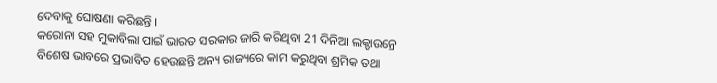ଦେବାକୁ ଘୋଷଣା କରିଛନ୍ତି ।
କରୋନା ସହ ମୁକାବିଲା ପାଇଁ ଭାରତ ସରକାର ଜାରି କରିଥିବା 21 ଦିନିଆ ଲକ୍ଡାଉନ୍ରେ ବିଶେଷ ଭାବରେ ପ୍ରଭାବିତ ହେଉଛନ୍ତି ଅନ୍ୟ ରାଜ୍ୟରେ କାମ କରୁଥିବା ଶ୍ରମିକ ତଥା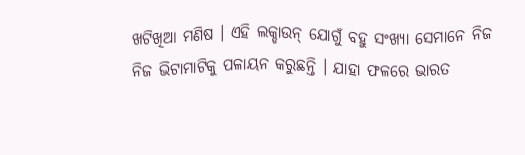ଖଟିଖିଆ ମଣିଷ । ଏହି ଲକ୍ଡାଉନ୍ ଯୋଗୁଁ ବହୁ ସଂଖ୍ୟା ସେମାନେ ନିଜ ନିଜ ଭିଟାମାଟିକୁ ପଳାୟନ କରୁଛନ୍ତି । ଯାହା ଫଳରେ ଭାରତ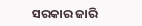ସରକାର ଜାରି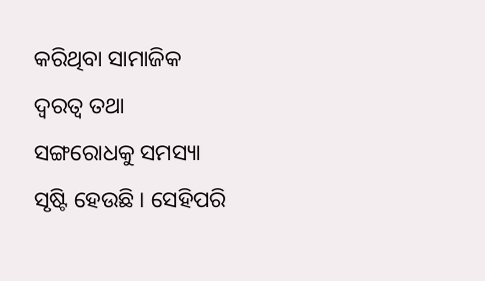କରିଥିବା ସାମାଜିକ ଦ୍ବରତ୍ବ ତଥା ସଙ୍ଗରୋଧକୁ ସମସ୍ୟା ସୃଷ୍ଟି ହେଉଛି । ସେହିପରି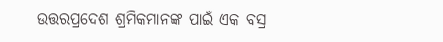ଉତ୍ତରପ୍ରଦେଶ ଶ୍ରମିକମାନଙ୍କ ପାଇଁ ଏକ ବସ୍ର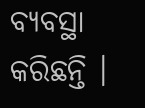ବ୍ୟବସ୍ଥା କରିଛନ୍ତି ।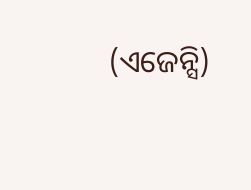(ଏଜେନ୍ସି)